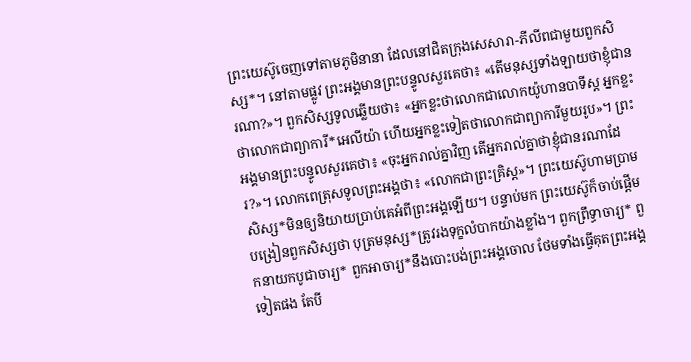ព្រះយេស៊ូចេញទៅតាមភូមិនានា ដែលនៅជិតក្រុងសេសារា-ភីលីពជាមួយពួកសិស្ស*។ នៅតាមផ្លូវ ព្រះអង្គមានព្រះបន្ទូលសួរគេថា៖ «តើមនុស្សទាំងឡាយថាខ្ញុំជានរណា?»។ ពួកសិស្សទូលឆ្លើយថា៖ «អ្នកខ្លះថាលោកជាលោកយ៉ូហានបាទីស្ដ អ្នកខ្លះថាលោកជាព្យាការី*អេលីយ៉ា ហើយអ្នកខ្លះទៀតថាលោកជាព្យាការីមួយរូប»។ ព្រះអង្គមានព្រះបន្ទូលសួរគេថា៖ «ចុះអ្នករាល់គ្នាវិញ តើអ្នករាល់គ្នាថាខ្ញុំជានរណាដែរ?»។ លោកពេត្រុសទូលព្រះអង្គថា៖ «លោកជាព្រះគ្រិស្ត»។ ព្រះយេស៊ូហាមប្រាមសិស្ស*មិនឲ្យនិយាយប្រាប់គេអំពីព្រះអង្គឡើយ។ បន្ទាប់មក ព្រះយេស៊ូក៏ចាប់ផ្ដើមបង្រៀនពួកសិស្សថា បុត្រមនុស្ស*ត្រូវរងទុក្ខលំបាកយ៉ាងខ្លាំង។ ពួកព្រឹទ្ធាចារ្យ* ពួកនាយកបូជាចារ្យ* ពួកអាចារ្យ*នឹងបោះបង់ព្រះអង្គចោល ថែមទាំងធ្វើគុតព្រះអង្គទៀតផង តែបី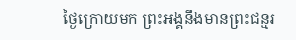ថ្ងៃក្រោយមក ព្រះអង្គនឹងមានព្រះជន្មរ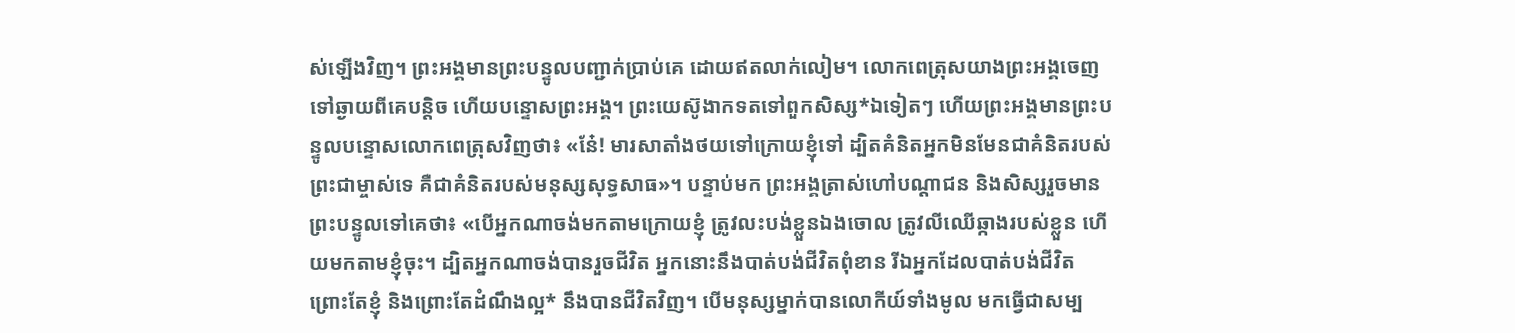ស់ឡើងវិញ។ ព្រះអង្គមានព្រះបន្ទូលបញ្ជាក់ប្រាប់គេ ដោយឥតលាក់លៀម។ លោកពេត្រុសយាងព្រះអង្គចេញទៅឆ្ងាយពីគេបន្តិច ហើយបន្ទោសព្រះអង្គ។ ព្រះយេស៊ូងាកទតទៅពួកសិស្ស*ឯទៀតៗ ហើយព្រះអង្គមានព្រះបន្ទូលបន្ទោសលោកពេត្រុសវិញថា៖ «នែ៎! មារសាតាំងថយទៅក្រោយខ្ញុំទៅ ដ្បិតគំនិតអ្នកមិនមែនជាគំនិតរបស់ព្រះជាម្ចាស់ទេ គឺជាគំនិតរបស់មនុស្សសុទ្ធសាធ»។ បន្ទាប់មក ព្រះអង្គត្រាស់ហៅបណ្ដាជន និងសិស្សរួចមានព្រះបន្ទូលទៅគេថា៖ «បើអ្នកណាចង់មកតាមក្រោយខ្ញុំ ត្រូវលះបង់ខ្លួនឯងចោល ត្រូវលីឈើឆ្កាងរបស់ខ្លួន ហើយមកតាមខ្ញុំចុះ។ ដ្បិតអ្នកណាចង់បានរួចជីវិត អ្នកនោះនឹងបាត់បង់ជីវិតពុំខាន រីឯអ្នកដែលបាត់បង់ជីវិត ព្រោះតែខ្ញុំ និងព្រោះតែដំណឹងល្អ* នឹងបានជីវិតវិញ។ បើមនុស្សម្នាក់បានលោកីយ៍ទាំងមូល មកធ្វើជាសម្ប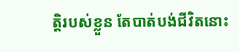ត្តិរបស់ខ្លួន តែបាត់បង់ជីវិតនោះ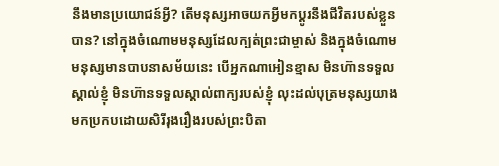នឹងមានប្រយោជន៍អ្វី? តើមនុស្សអាចយកអ្វីមកប្ដូរនឹងជីវិតរបស់ខ្លួនបាន? នៅក្នុងចំណោមមនុស្សដែលក្បត់ព្រះជាម្ចាស់ និងក្នុងចំណោមមនុស្សមានបាបនាសម័យនេះ បើអ្នកណាអៀនខ្មាស មិនហ៊ានទទួលស្គាល់ខ្ញុំ មិនហ៊ានទទួលស្គាល់ពាក្យរបស់ខ្ញុំ លុះដល់បុត្រមនុស្សយាងមកប្រកបដោយសិរីរុងរឿងរបស់ព្រះបិតា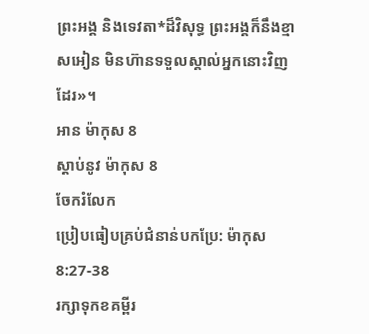ព្រះអង្គ និងទេវតា*ដ៏វិសុទ្ធ ព្រះអង្គក៏នឹងខ្មាសអៀន មិនហ៊ានទទួលស្គាល់អ្នកនោះវិញដែរ»។
អាន ម៉ាកុស 8
ស្ដាប់នូវ ម៉ាកុស 8
ចែករំលែក
ប្រៀបធៀបគ្រប់ជំនាន់បកប្រែ: ម៉ាកុស 8:27-38
រក្សាទុកខគម្ពីរ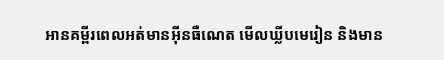អានគម្ពីរពេលអត់មានអ៊ីនធឺណេត មើលឃ្លីបមេរៀន និងមាន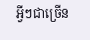អ្វីៗជាច្រើន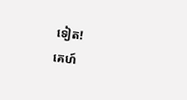ទៀត!
គេហ៍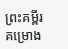ព្រះគម្ពីរ
គម្រោង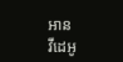អាន
វីដេអូ